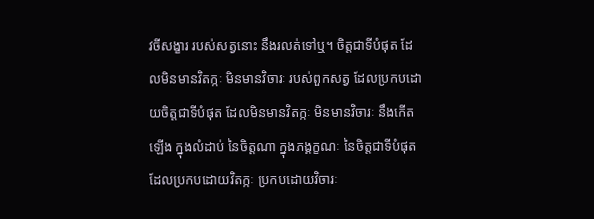វចីសង្ខារ របស់សត្វនោះ នឹងរលត់ទៅឬ។ ចិត្តជាទីបំផុត ដែលមិនមានវិតក្កៈ មិនមានវិចារៈ របស់ពួកសត្វ ដែលប្រកបដោយចិត្តជាទីបំផុត ដែលមិនមានវិតក្កៈ មិនមានវិចារៈ នឹងកើតឡើង ក្នុងលំដាប់ នៃចិត្តណា ក្នុងភង្គក្ខណៈ នៃចិត្តជាទីបំផុត ដែលប្រកបដោយវិតក្កៈ ប្រកបដោយវិចារៈ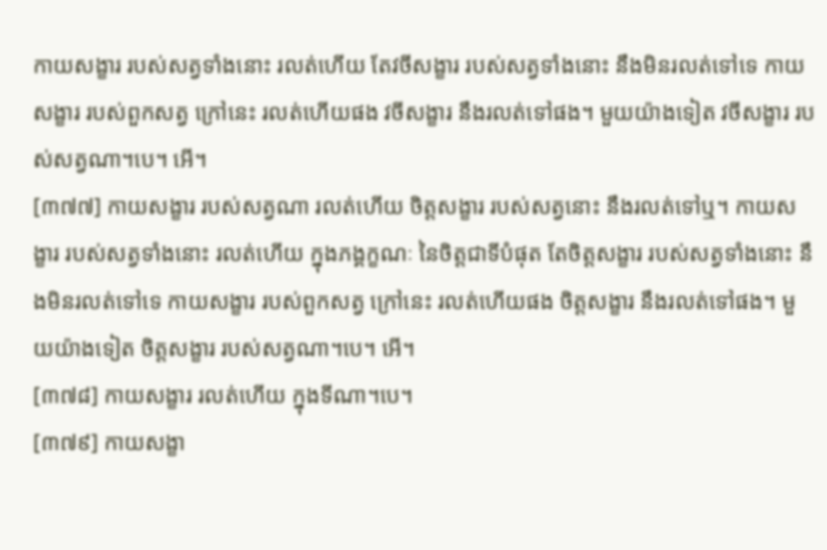កាយសង្ខារ របស់សត្វទាំងនោះ រលត់ហើយ តែវចីសង្ខារ របស់សត្វទាំងនោះ នឹងមិនរលត់ទៅទេ កាយសង្ខារ របស់ពួកសត្វ ក្រៅនេះ រលត់ហើយផង វចីសង្ខារ នឹងរលត់ទៅផង។ មួយយ៉ាងទៀត វចីសង្ខារ របស់សត្វណា។បេ។ អើ។
[៣៧៧] កាយសង្ខារ របស់សត្វណា រលត់ហើយ ចិត្តសង្ខារ របស់សត្វនោះ នឹងរលត់ទៅឬ។ កាយសង្ខារ របស់សត្វទាំងនោះ រលត់ហើយ ក្នុងភង្គក្ខណៈ នៃចិត្តជាទីបំផុត តែចិត្តសង្ខារ របស់សត្វទាំងនោះ នឹងមិនរលត់ទៅទេ កាយសង្ខារ របស់ពួកសត្វ ក្រៅនេះ រលត់ហើយផង ចិត្តសង្ខារ នឹងរលត់ទៅផង។ មួយយ៉ាងទៀត ចិត្តសង្ខារ របស់សត្វណា។បេ។ អើ។
[៣៧៨] កាយសង្ខារ រលត់ហើយ ក្នុងទីណា។បេ។
[៣៧៩] កាយសង្ខា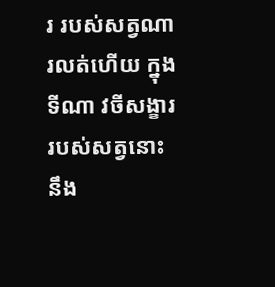រ របស់សត្វណា រលត់ហើយ ក្នុងទីណា វចីសង្ខារ របស់សត្វនោះ នឹង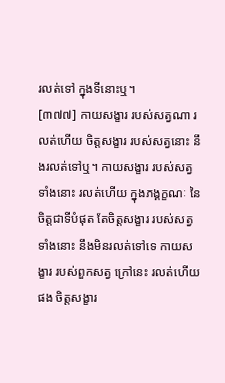រលត់ទៅ ក្នុងទីនោះឬ។
[៣៧៧] កាយសង្ខារ របស់សត្វណា រលត់ហើយ ចិត្តសង្ខារ របស់សត្វនោះ នឹងរលត់ទៅឬ។ កាយសង្ខារ របស់សត្វទាំងនោះ រលត់ហើយ ក្នុងភង្គក្ខណៈ នៃចិត្តជាទីបំផុត តែចិត្តសង្ខារ របស់សត្វទាំងនោះ នឹងមិនរលត់ទៅទេ កាយសង្ខារ របស់ពួកសត្វ ក្រៅនេះ រលត់ហើយផង ចិត្តសង្ខារ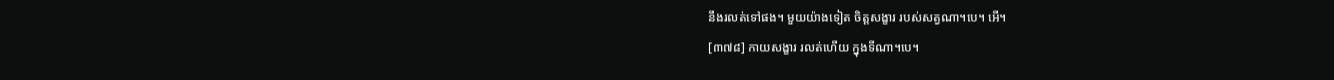នឹងរលត់ទៅផង។ មួយយ៉ាងទៀត ចិត្តសង្ខារ របស់សត្វណា។បេ។ អើ។
[៣៧៨] កាយសង្ខារ រលត់ហើយ ក្នុងទីណា។បេ។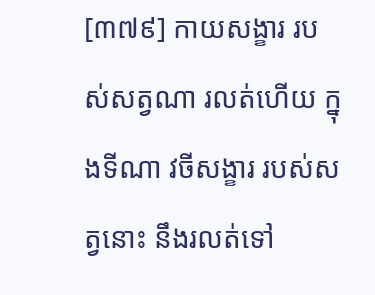[៣៧៩] កាយសង្ខារ របស់សត្វណា រលត់ហើយ ក្នុងទីណា វចីសង្ខារ របស់សត្វនោះ នឹងរលត់ទៅ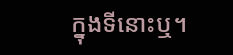ក្នុងទីនោះឬ។